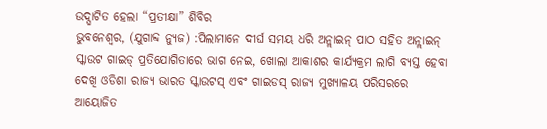ଉଦ୍ଘାଟିତ ହେଲା “ପ୍ରତୀକ୍ଷା” ଶିବିର
ଭୁବନେଶ୍ୱର, (ଯୁଗାବ୍ଦ ନ୍ୟୁଜ) :ପିଲାମାନେ ଦୀର୍ଘ ସମୟ ଧରି ଅନ୍ଲାଇନ୍ ପାଠ ସହିତ ଅନ୍ଲାଇନ୍ ସ୍କାଉଟ ଗାଇଡ୍ ପ୍ରତିଯୋଗିତାରେ ଭାଗ ନେଇ, ଖୋଲା ଆକାଶର କାର୍ଯ୍ୟକ୍ରମ ଲାଗି ବ୍ୟସ୍ତ ହେବା ଦେଖି ଓଡିଶା ରାଜ୍ୟ ଭାରତ ସ୍କାଉଟସ୍ ଏବଂ ଗାଇଡସ୍ ରାଜ୍ୟ ମୁଖ୍ୟାଳୟ ପରିସରରେ ଆୟୋଜିତ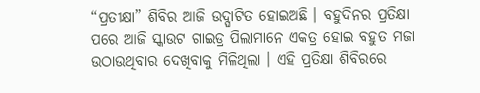“ପ୍ରତୀକ୍ଷା” ଶିବିର ଆଜି ଉଦ୍ଘାଟିତ ହୋଇଅଛି । ବହୁଦିନର ପ୍ରତିକ୍ଷା ପରେ ଆଜି ସ୍କାଉଟ ଗାଇଡ୍ର ପିଲାମାନେ ଏକତ୍ର ହୋଇ ବହୁତ ମଜା ଉଠାଉଥିବାର ଦେଖିବାକୁ ମିଳିଥିଲା । ଏହି ପ୍ରତିକ୍ଷା ଶିବିରରେ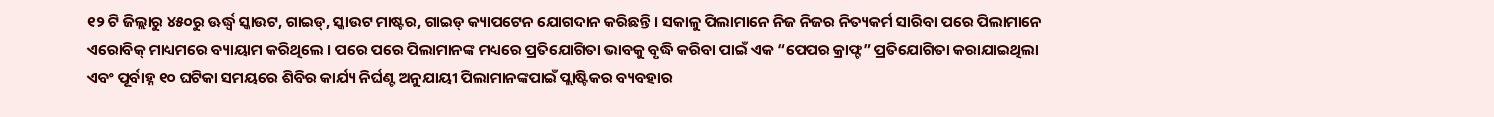୧୨ ଟି ଜିଲ୍ଲାରୁ ୪୫୦ରୁ ଊର୍ଦ୍ଧ୍ୱ ସ୍କାଉଟ, ଗାଇଡ୍, ସ୍କାଉଟ ମାଷ୍ଟର, ଗାଇଡ୍ କ୍ୟାପଟେନ ଯୋଗଦାନ କରିଛନ୍ତି । ସକାଳୁ ପିଲାମାନେ ନିଜ ନିଜର ନିତ୍ୟକର୍ମ ସାରିବା ପରେ ପିଲାମାନେ ଏରୋବିକ୍ ମାଧ୍ୟମରେ ବ୍ୟାୟାମ କରିଥିଲେ । ପରେ ପରେ ପିଲାମାନଙ୍କ ମଧ୍ୟରେ ପ୍ରତିଯୋଗିତା ଭାବକୁ ବୃଦ୍ଧି କରିବା ପାଇଁ ଏକ “ପେପର କ୍ରାଫ୍ଟ” ପ୍ରତିଯୋଗିତା କରାଯାଇଥିଲା ଏବଂ ପୂର୍ବାହ୍ନ ୧୦ ଘଟିକା ସମୟରେ ଶିବିର କାର୍ଯ୍ୟ ନିର୍ଘଣ୍ଟ ଅନୁଯାୟୀ ପିଲାମାନଙ୍କପାଇଁ ପ୍ଲାଷ୍ଟିକର ବ୍ୟବହାର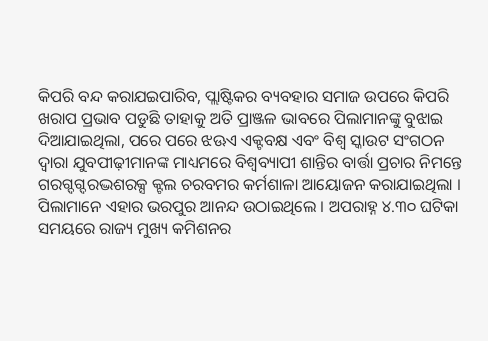କିପରି ବନ୍ଦ କରାଯଇପାରିବ, ପ୍ଲାଷ୍ଟିକର ବ୍ୟବହାର ସମାଜ ଉପରେ କିପରି ଖରାପ ପ୍ରଭାବ ପଡୁଛି ତାହାକୁ ଅତି ପ୍ରାଞ୍ଜଳ ଭାବରେ ପିଲାମାନଙ୍କୁ ବୁଝାଇ ଦିଆଯାଇଥିଲା, ପରେ ପରେ ଝଊଏ ଏକ୍ଟବକ୍ଷ ଏବଂ ବିଶ୍ୱ ସ୍କାଉଟ ସଂଗଠନ ଦ୍ୱାରା ଯୁବପୀଢ଼ୀମାନଙ୍କ ମାଧ୍ୟମରେ ବିଶ୍ୱବ୍ୟାପୀ ଶାନ୍ତିର ବାର୍ତ୍ତା ପ୍ରଚାର ନିମନ୍ତେ ଗରଗ୍ଦଗ୍ଦରଦ୍ଭଶରକ୍ସ କ୍ଟଲ ଚରବମର କର୍ମଶାଳା ଆୟୋଜନ କରାଯାଇଥିଲା । ପିଲାମାନେ ଏହାର ଭରପୁର ଆନନ୍ଦ ଉଠାଇଥିଲେ । ଅପରାହ୍ନ ୪.୩୦ ଘଟିକା ସମୟରେ ରାଜ୍ୟ ମୁଖ୍ୟ କମିଶନର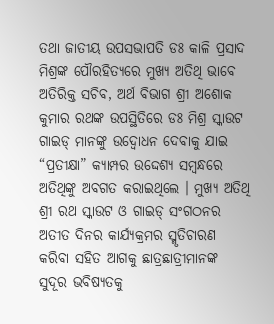ତଥା ଜାତୀୟ ଉପସଭାପତି ଡଃ କାଳି ପ୍ରସାଦ ମିଶ୍ରଙ୍କ ପୌରହିତ୍ୟରେ ମୁଖ୍ୟ ଅତିଥି ଭାବେ ଅତିରିକ୍ତ ସଚିବ, ଅର୍ଥ ବିଭାଗ ଶ୍ରୀ ଅଶୋକ କୁମାର ରଥଙ୍କ ଉପସ୍ଥିତିରେ ଡଃ ମିଶ୍ର ସ୍କାଉଟ ଗାଇଡ୍ ମାନଙ୍କୁ ଉଦ୍ବୋଧନ ଦେବାକୁ ଯାଇ “ପ୍ରତୀକ୍ଷା” କ୍ୟାମ୍ପର ଉଦ୍ଦେଶ୍ୟ ସମ୍ବନ୍ଧରେ ଅତିଥିଙ୍କୁ ଅବଗତ କରାଇଥିଲେ । ମୁଖ୍ୟ ଅତିଥି ଶ୍ରୀ ରଥ ସ୍କାଉଟ ଓ ଗାଇଡ୍ ସଂଗଠନର ଅତୀତ ଦିନର କାର୍ଯ୍ୟକ୍ରମର ସ୍ମୃତିଚାରଣ କରିବା ସହିତ ଆଗକୁ ଛାତ୍ରଛାତ୍ରୀମାନଙ୍କ ସୁଦୂର ଭବିଷ୍ୟତକୁ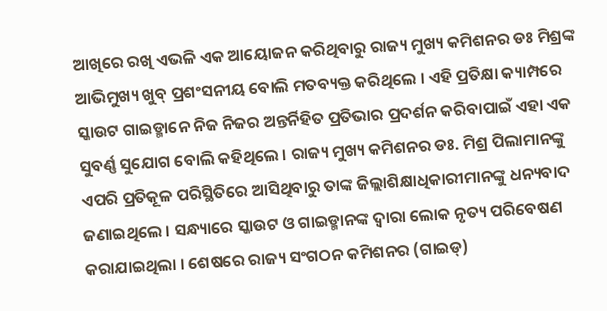ଆଖିରେ ରଖି ଏଭଳି ଏକ ଆୟୋଜନ କରିଥିବାରୁ ରାଜ୍ୟ ମୁଖ୍ୟ କମିଶନର ଡଃ ମିଶ୍ରଙ୍କ ଆଭିମୁଖ୍ୟ ଖୁବ୍ ପ୍ରଶଂସନୀୟ ବୋଲି ମତବ୍ୟକ୍ତ କରିଥିଲେ । ଏହି ପ୍ରତିକ୍ଷା କ୍ୟାମ୍ପରେ ସ୍କାଉଟ ଗାଇଡ୍ମାନେ ନିଜ ନିଜର ଅନ୍ତର୍ନିହିତ ପ୍ରତିଭାର ପ୍ରଦର୍ଶନ କରିବାପାଇଁ ଏହା ଏକ ସୁବର୍ଣ୍ଣ ସୁଯୋଗ ବୋଲି କହିଥିଲେ । ରାଜ୍ୟ ମୁଖ୍ୟ କମିଶନର ଡଃ. ମିଶ୍ର ପିଲାମାନଙ୍କୁ ଏପରି ପ୍ରତିକୂଳ ପରିସ୍ଥିତିରେ ଆସିଥିବାରୁ ତାଙ୍କ ଜିଲ୍ଲାଶିକ୍ଷାଧିକାରୀମାନଙ୍କୁ ଧନ୍ୟବାଦ ଜଣାଇଥିଲେ । ସନ୍ଧ୍ୟାରେ ସ୍କାଉଟ ଓ ଗାଇଡ୍ମାନଙ୍କ ଦ୍ୱାରା ଲୋକ ନୃତ୍ୟ ପରିବେଷଣ କରାଯାଇଥିଲା । ଶେଷରେ ରାଜ୍ୟ ସଂଗଠନ କମିଶନର (ଗାଇଡ୍)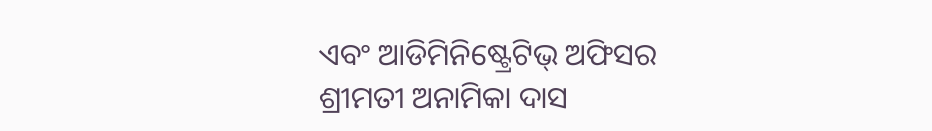ଏବଂ ଆଡିମିନିଷ୍ଟ୍ରେଟିଭ୍ ଅଫିସର ଶ୍ରୀମତୀ ଅନାମିକା ଦାସ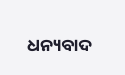ଧନ୍ୟବାଦ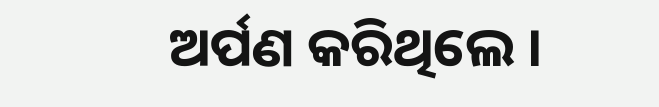ଅର୍ପଣ କରିଥିଲେ ।